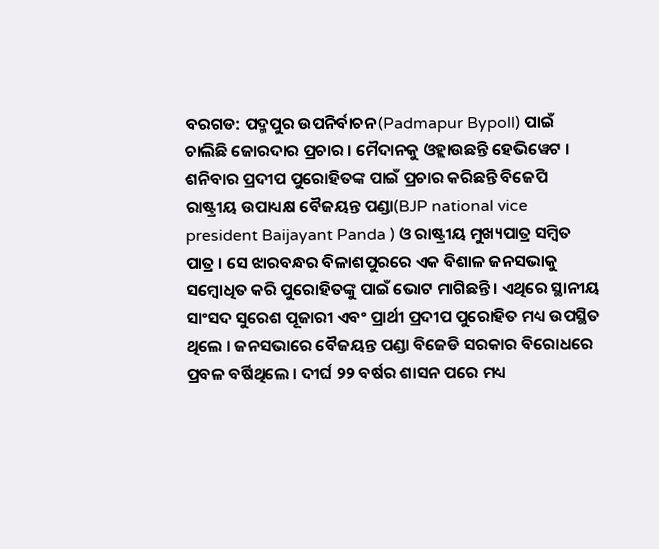ବରଗଡ: ପଦ୍ମପୁର ଉପନିର୍ବାଚନ(Padmapur Bypoll) ପାଇଁ ଚାଲିଛି ଜୋରଦାର ପ୍ରଚାର । ମୈଦାନକୁ ଓହ୍ଲାଉଛନ୍ତି ହେଭିୱେଟ । ଶନିବାର ପ୍ରଦୀପ ପୁରୋହିତଙ୍କ ପାଇଁ ପ୍ରଚାର କରିଛନ୍ତି ବିଜେପି ରାଷ୍ଟ୍ରୀୟ ଉପାଧ୍ୟକ୍ଷ ବୈଜୟନ୍ତ ପଣ୍ଡା(BJP national vice president Baijayant Panda ) ଓ ରାଷ୍ଟ୍ରୀୟ ମୁଖ୍ୟପାତ୍ର ସମ୍ବିତ ପାତ୍ର । ସେ ଝାରବନ୍ଧର ବିଳାଶପୁରରେ ଏକ ବିଶାଳ ଜନସଭାକୁ ସମ୍ବୋଧିତ କରି ପୁରୋହିତଙ୍କୁ ପାଇଁ ଭୋଟ ମାଗିଛନ୍ତି । ଏଥିରେ ସ୍ଥାନୀୟ ସାଂସଦ ସୁରେଶ ପୂଜାରୀ ଏବଂ ପ୍ରାର୍ଥୀ ପ୍ରଦୀପ ପୁରୋହିତ ମଧ୍ୟ ଉପସ୍ଥିତ ଥିଲେ । ଜନସଭାରେ ବୈଜୟନ୍ତ ପଣ୍ଡା ବିଜେଡି ସରକାର ବିରୋଧରେ ପ୍ରବଳ ବର୍ଷିଥିଲେ । ଦୀର୍ଘ ୨୨ ବର୍ଷର ଶାସନ ପରେ ମଧ୍ୟ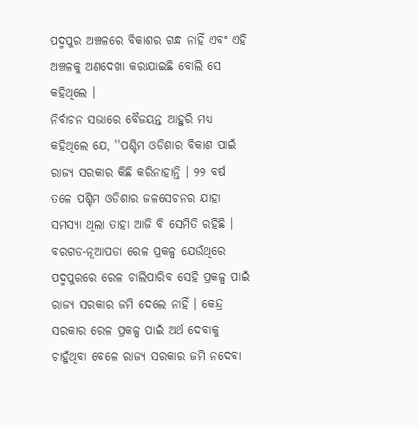ପଦ୍ମପୁର ଅଞ୍ଚଳରେ ବିକାଶର ଗନ୍ଧ ନାହିଁ ଏବଂ ଏହି ଅଞ୍ଚଳକୁ ଅଣଦେଖା କରାଯାଇଛି ବୋଲି ସେ କହିଥିଲେ ।
ନିର୍ବାଚନ ସଭାରେ ବୈଜୟନ୍ତ ଆହୁରି ମଧ୍ୟ କହିଥିଲେ ଯେ, ''ପଶ୍ଚିମ ଓଡିଶାର ବିକାଶ ପାଇଁ ରାଜ୍ୟ ସରକାର କିଛି କରିନାହାନ୍ତି । ୨୨ ବର୍ଷ ତଳେ ପଶ୍ଚିମ ଓଡିଶାର ଜଳସେଚନର ଯାହା ସମସ୍ୟା ଥିଲା ତାହା ଆଜି ବି ସେମିତି ରହିଛି । ବରଗଡ-ନୂଆପଡା ରେଳ ପ୍ରକଳ୍ପ ଯେଉଁଥିରେ ପଦ୍ମପୁରରେ ରେଳ ଚାଲିପାରିବ ସେହି ପ୍ରକଳ୍ପ ପାଇଁ ରାଜ୍ୟ ସରକାର ଜମି ଦେଲେ ନାହିଁ । କେନ୍ଦ୍ର ସରକାର ରେଳ ପ୍ରକଳ୍ପ ପାଇଁ ଅର୍ଥ ଦେବାକୁ ଚାହୁଁଥିବା ବେଳେ ରାଜ୍ୟ ସରକାର ଜମି ନଦେବା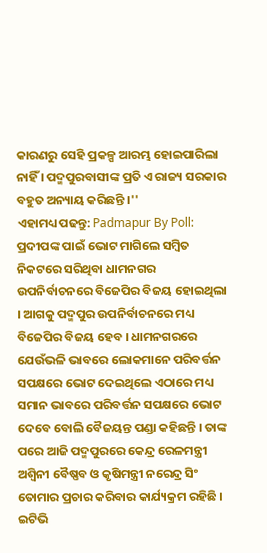କାରଣରୁ ସେହି ପ୍ରକଳ୍ପ ଆରମ୍ଭ ହୋଇପାରିଲା ନାହିଁ । ପଦ୍ମପୁରବାସୀଙ୍କ ପ୍ରତି ଏ ରାଜ୍ୟ ସରକାର ବହୁତ ଅନ୍ୟାୟ କରିଛନ୍ତି ।''
ଏହାମଧ୍ୟ ପଢନ୍ତୁ: Padmapur By Poll: ପ୍ରଦୀପଙ୍କ ପାଇଁ ଭୋଟ ମାଗିଲେ ସମ୍ବିତ
ନିକଟରେ ସରିଥିବା ଧାମନଗର ଉପନିର୍ବାଚନରେ ବିଜେପିର ବିଜୟ ହୋଇଥିଲା । ଆଗକୁ ପଦ୍ମପୁର ଉପନିର୍ବାଚନରେ ମଧ୍ୟ ବିଜେପିର ବିଜୟ ହେବ । ଧାମନଗରରେ ଯେଉଁଭଳି ଭାବରେ ଲୋକମାନେ ପରିବର୍ତ୍ତନ ସପକ୍ଷରେ ଭୋଟ ଦେଇଥିଲେ ଏଠାରେ ମଧ୍ୟ ସମାନ ଭାବରେ ପରିବର୍ତ୍ତନ ସପକ୍ଷରେ ଭୋଟ ଦେବେ ବୋଲି ବୈଜୟନ୍ତ ପଣ୍ଡା କହିଛନ୍ତି । ତାଙ୍କ ପରେ ଆଜି ପଦ୍ମପୁରରେ କେନ୍ଦ୍ର ରେଳମନ୍ତ୍ରୀ ଅଶ୍ବିନୀ ବୈଷ୍ଣବ ଓ କୃଷିମନ୍ତ୍ରୀ ନରେନ୍ଦ୍ର ସିଂ ତୋମାର ପ୍ରଚାର କରିବାର କାର୍ଯ୍ୟକ୍ରମ ରହିଛି ।
ଇଟିଭି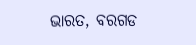ଭାରତ, ବରଗଡ